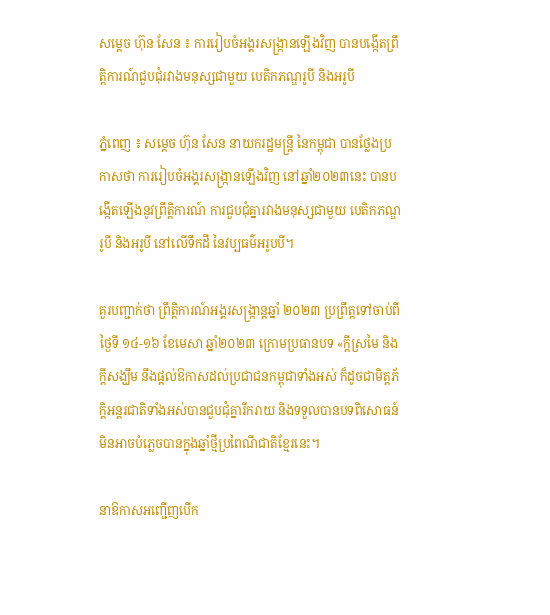សម្ដេច ហ៊ុន សែន ៖ ការរៀបចំអង្គរសង្ក្រានឡើងវិញ បានបង្កើតព្រឹត្តិការណ៍ជួបជុំរវាងមនុស្សជាមួយ បេតិកភណ្ឌរូបី និងអរូបី

ភ្នំពេញ ៖ សម្ដេច ហ៊ុន សែន នាយករដ្ឋមន្ដ្រី នៃកម្ពុជា បានថ្លែងប្រកាសថា ការរៀបចំអង្គរសង្ក្រានឡើងវិញ នៅឆ្នាំ២០២៣នេះ បានបង្កើតឡើងនូវព្រឹត្តិការណ៍ ការជួបជុំគ្នារវាងមនុស្សជាមួយ បេតិកភណ្ឌរូបី និងអរូបី នៅលើទឹកដី នៃវប្បធម៌អរូបបី។

គួរបញ្ជាក់ថា ព្រឹត្តិការណ៍អង្គរសង្ក្រាន្តឆ្នាំ ២០២៣ ប្រព្រឹត្តទៅចាប់ពីថ្ងៃទី ១៤-១៦ ខែមេសា ឆ្នាំ២០២៣ ក្រោមប្រធានបទ «ក្តីស្រមៃ និងក្តីសង្ឃឹម នឹងផ្តល់ឱកាសដល់ប្រជាជនកម្ពុជាទាំងអស់ ក៏ដូចជាមិត្តភ័ក្តិអន្តរជាតិទាំងអស់បានជួបជុំគ្នារីករាយ និងទទួលបានបទពិសោធន៍មិនអាចបំភ្លេចបានក្នុងឆ្នាំថ្មីប្រពៃណីជាតិខ្មែរនេះ។

នាឱកាសអញ្ជើញបើក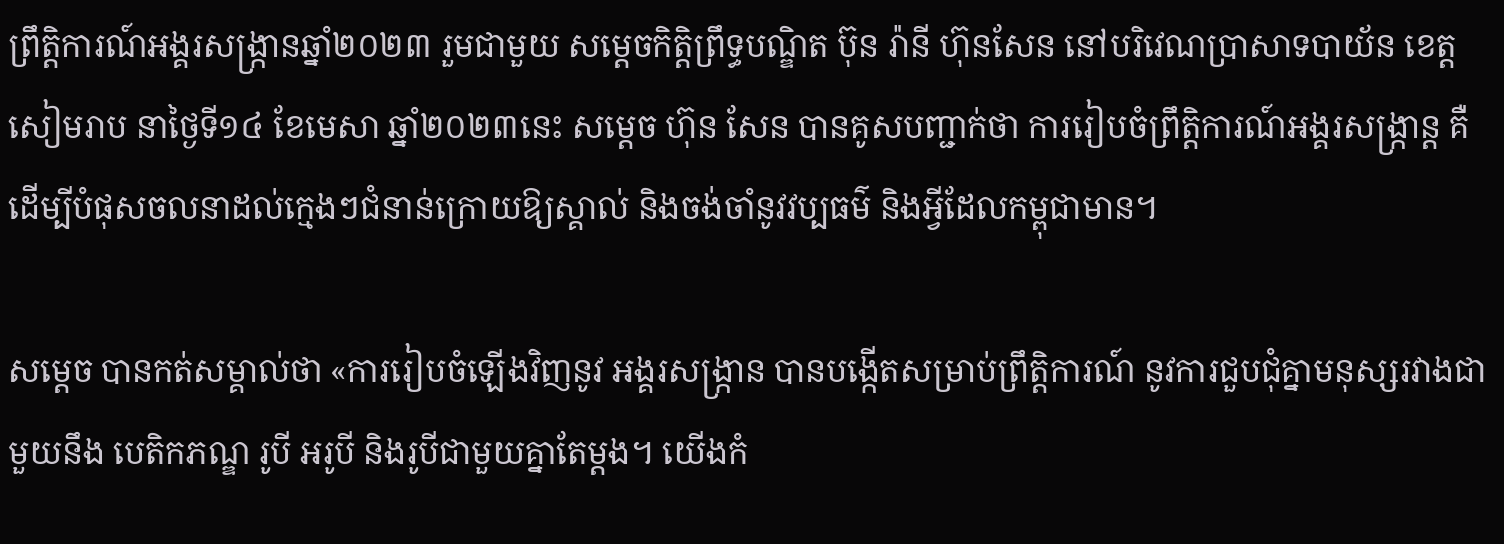ព្រឹត្តិការណ៍អង្គរសង្ក្រានឆ្នាំ២០២៣ រួមជាមួយ សម្តេចកិត្តិព្រឹទ្ធបណ្ឌិត ប៊ុន រ៉ានី ហ៊ុនសែន នៅបរិវេណប្រាសាទបាយ័ន ខេត្តសៀមរាប នាថ្ងៃទី១៤ ខែមេសា ឆ្នាំ២០២៣នេះ សម្ដេច ហ៊ុន សែន បានគូសបញ្ជាក់ថា ការរៀបចំព្រឹត្តិការណ៍អង្គរសង្រ្កាន្ត គឺដើម្បីបំផុសចលនាដល់ក្មេងៗជំនាន់ក្រោយឱ្យស្គាល់ និងចង់ចាំនូវវប្បធម៌ និងអ្វីដែលកម្ពុជាមាន។

សម្ដេច បានកត់សម្គាល់ថា «ការរៀបចំឡើងវិញនូវ អង្គរសង្ក្រាន បានបង្កើតសម្រាប់ព្រឹត្តិការណ៍ នូវការជួបជុំគ្នាមនុស្សរវាងជាមួយនឹង បេតិកភណ្ឌ រូបី អរូបី និងរូបីជាមួយគ្នាតែម្ដង។ យើងកំ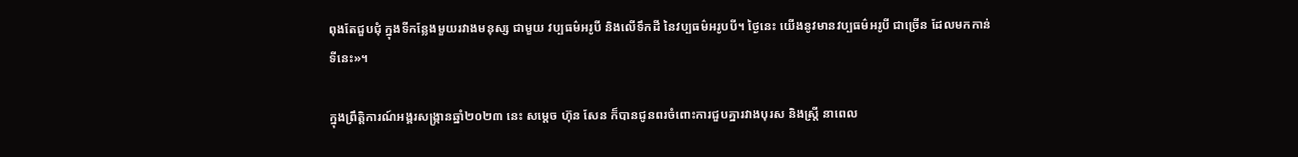ពុងតែជួបជុំ ក្នុងទីកន្លែងមួយរវាងមនុស្ស ជាមួយ វប្បធម៌អរូបី និងលើទឹកដី នៃវប្បធម៌អរូបបី។ ថ្ងៃនេះ យើងនូវមានវប្បធម៌អរូបី ជាច្រើន ដែលមកកាន់ទីនេះ»។

ក្នុងព្រឹត្តិការណ៍អង្គរសង្ក្រានឆ្នាំ២០២៣ នេះ សម្តេច ហ៊ុន សែន ក៏បានជូនពរចំពោះការជួបគ្នារវាងបុរស និងស្រ្តី នាពេល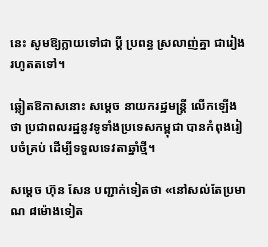នេះ សូមឱ្យក្លាយទៅជា ប្តី ប្រពន្ធ ស្រលាញ់គ្នា ជារៀងរហូតតទៅ។

ឆ្លៀតឱកាសនោះ សម្ដេច នាយករដ្ឋមន្ដ្រី លើកឡើងថា ប្រជាពលរដ្ឋនូវទូទាំងប្រទេសកម្ពុជា បានកំពុងរៀបចំគ្រប់ ដើម្បីទទួលទេវតាឆ្នាំថ្មី។

សម្ដេច ហ៊ុន សែន បញ្ជាក់ទៀតថា «នៅសល់តែប្រមាណ ៨ម៉ោងទៀត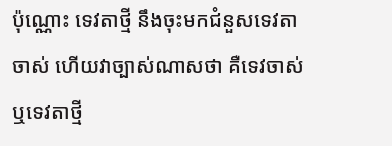ប៉ុណ្ណោះ ទេវតាថ្មី នឹងចុះមកជំនួសទេវតាចាស់ ហើយវាច្បាស់ណាសថា គឺទេវចាស់ ឬទេវតាថ្មី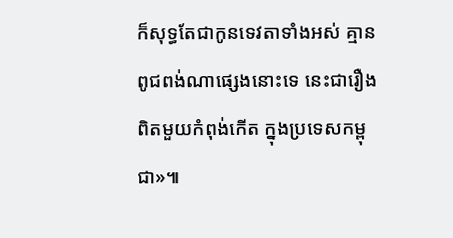ក៏សុទ្ធតែជាកូនទេវតាទាំងអស់ គ្មានពូជពង់ណាផ្សេងនោះទេ នេះជារឿងពិតមួយកំពុង់កើត ក្នុងប្រទេសកម្ពុជា»៕